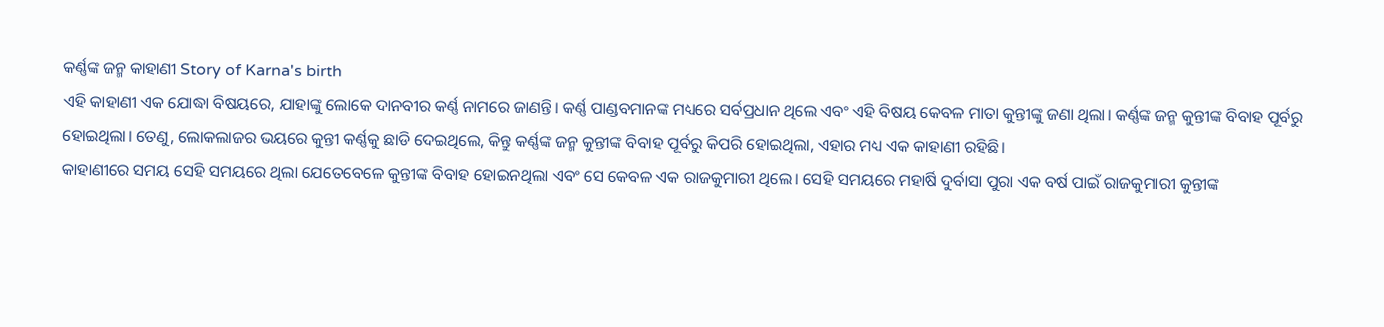କର୍ଣ୍ଣଙ୍କ ଜନ୍ମ କାହାଣୀ Story of Karna's birth
ଏହି କାହାଣୀ ଏକ ଯୋଦ୍ଧା ବିଷୟରେ, ଯାହାଙ୍କୁ ଲୋକେ ଦାନବୀର କର୍ଣ୍ଣ ନାମରେ ଜାଣନ୍ତି। କର୍ଣ୍ଣ ପାଣ୍ଡବମାନଙ୍କ ମଧ୍ୟରେ ସର୍ବପ୍ରଧାନ ଥିଲେ ଏବଂ ଏହି ବିଷୟ କେବଳ ମାତା କୁନ୍ତୀଙ୍କୁ ଜଣା ଥିଲା। କର୍ଣ୍ଣଙ୍କ ଜନ୍ମ କୁନ୍ତୀଙ୍କ ବିବାହ ପୂର୍ବରୁ ହୋଇଥିଲା। ତେଣୁ, ଲୋକଲାଜର ଭୟରେ କୁନ୍ତୀ କର୍ଣ୍ଣକୁ ଛାଡି ଦେଇଥିଲେ, କିନ୍ତୁ କର୍ଣ୍ଣଙ୍କ ଜନ୍ମ କୁନ୍ତୀଙ୍କ ବିବାହ ପୂର୍ବରୁ କିପରି ହୋଇଥିଲା, ଏହାର ମଧ୍ୟ ଏକ କାହାଣୀ ରହିଛି।
କାହାଣୀରେ ସମୟ ସେହି ସମୟରେ ଥିଲା ଯେତେବେଳେ କୁନ୍ତୀଙ୍କ ବିବାହ ହୋଇନଥିଲା ଏବଂ ସେ କେବଳ ଏକ ରାଜକୁମାରୀ ଥିଲେ। ସେହି ସମୟରେ ମହାର୍ଷି ଦୁର୍ବାସା ପୁରା ଏକ ବର୍ଷ ପାଇଁ ରାଜକୁମାରୀ କୁନ୍ତୀଙ୍କ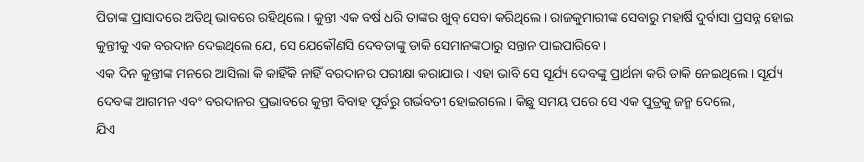ପିତାଙ୍କ ପ୍ରାସାଦରେ ଅତିଥି ଭାବରେ ରହିଥିଲେ। କୁନ୍ତୀ ଏକ ବର୍ଷ ଧରି ତାଙ୍କର ଖୁବ୍ ସେବା କରିଥିଲେ। ରାଜକୁମାରୀଙ୍କ ସେବାରୁ ମହାର୍ଷି ଦୁର୍ବାସା ପ୍ରସନ୍ନ ହୋଇ କୁନ୍ତୀକୁ ଏକ ବରଦାନ ଦେଇଥିଲେ ଯେ, ସେ ଯେକୌଣସି ଦେବତାଙ୍କୁ ଡାକି ସେମାନଙ୍କଠାରୁ ସନ୍ତାନ ପାଇପାରିବେ।
ଏକ ଦିନ କୁନ୍ତୀଙ୍କ ମନରେ ଆସିଲା କି କାହିଁକି ନାହିଁ ବରଦାନର ପରୀକ୍ଷା କରାଯାଉ। ଏହା ଭାବି ସେ ସୂର୍ଯ୍ୟ ଦେବଙ୍କୁ ପ୍ରାର୍ଥନା କରି ଡାକି ନେଇଥିଲେ। ସୂର୍ଯ୍ୟ ଦେବଙ୍କ ଆଗମନ ଏବଂ ବରଦାନର ପ୍ରଭାବରେ କୁନ୍ତୀ ବିବାହ ପୂର୍ବରୁ ଗର୍ଭବତୀ ହୋଇଗଲେ। କିଛୁ ସମୟ ପରେ ସେ ଏକ ପୁତ୍ରକୁ ଜନ୍ମ ଦେଲେ,
ଯିଏ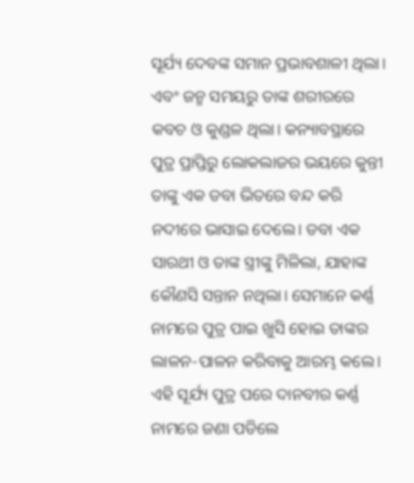ସୂର୍ଯ୍ୟ ଦେବଙ୍କ ସମାନ ପ୍ରଭାବଶାଳୀ ଥିଲା। ଏବଂ ଜନ୍ମ ସମୟରୁ ତାଙ୍କ ଶରୀରରେ କବଚ ଓ କୁଣ୍ଡଳ ଥିଲା। କନ୍ୟାବସ୍ଥାରେ ପୁତ୍ର ପ୍ରାପ୍ତିରୁ ଲୋକଲାଜର ଭୟରେ କୁନ୍ତୀ ତାଙ୍କୁ ଏକ ଡବା ଭିତରେ ବନ୍ଦ କରି ନଦୀରେ ଭାସାଇ ଦେଲେ। ଡବା ଏକ ସାରଥୀ ଓ ତାଙ୍କ ସ୍ତ୍ରୀଙ୍କୁ ମିଳିଲା, ଯାହାଙ୍କ କୌଣସି ସନ୍ତାନ ନଥିଲା। ସେମାନେ କର୍ଣ୍ଣ ନାମରେ ପୁତ୍ର ପାଇ ଖୁସି ହୋଇ ତାଙ୍କର ଲାଳନ-ପାଳନ କରିବାକୁ ଆରମ୍ଭ କଲେ। ଏହି ସୂର୍ଯ୍ୟ ପୁତ୍ର ପରେ ଦାନବୀର କର୍ଣ୍ଣ ନାମରେ ଜଣା ପଡିଲେ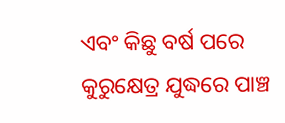ଏବଂ କିଛୁ ବର୍ଷ ପରେ କୁରୁକ୍ଷେତ୍ର ଯୁଦ୍ଧରେ ପାଞ୍ଚ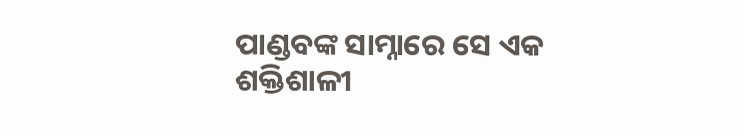ପାଣ୍ଡବଙ୍କ ସାମ୍ନାରେ ସେ ଏକ
ଶକ୍ତିଶାଳୀ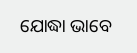ଯୋଦ୍ଧା ଭାବେ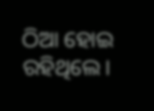ଠିଆ ହୋଇ ରହିଥିଲେ।